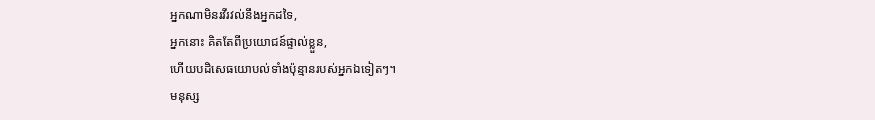អ្នកណាមិនរវីរវល់នឹងអ្នកដទៃ,
អ្នកនោះ គិតតែពីប្រយោជន៍ផ្ទាល់ខ្លួន,
ហើយបដិសេធយោបល់ទាំងប៉ុន្មានរបស់អ្នកឯទៀតៗ។
មនុស្ស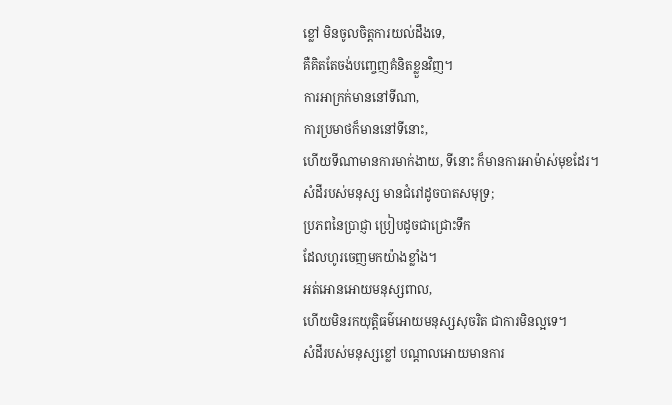ខ្លៅ មិនចូលចិត្តការយល់ដឹងទេ,
គឺគិតតែចង់បញ្ចេញគំនិតខ្លួនវិញ។
ការអាក្រក់មាននៅទីណា,
ការប្រមាថក៏មាននៅទីនោះ,
ហើយទីណាមានការមាក់ងាយ, ទីនោះ ក៏មានការអាម៉ាស់មុខដែរ។
សំដីរបស់មនុស្ស មានជំរៅដូចបាតសមុទ្រ;
ប្រភពនៃប្រាជ្ញា ប្រៀបដូចជាជ្រោះទឹក
ដែលហូរចេញមកយ៉ាងខ្លាំង។
អត់អោនអោយមនុស្សពាល,
ហើយមិនរកយុត្តិធម៌អោយមនុស្សសុចរិត ជាការមិនល្អទេ។
សំដីរបស់មនុស្សខ្លៅ បណ្ដាលអោយមានការ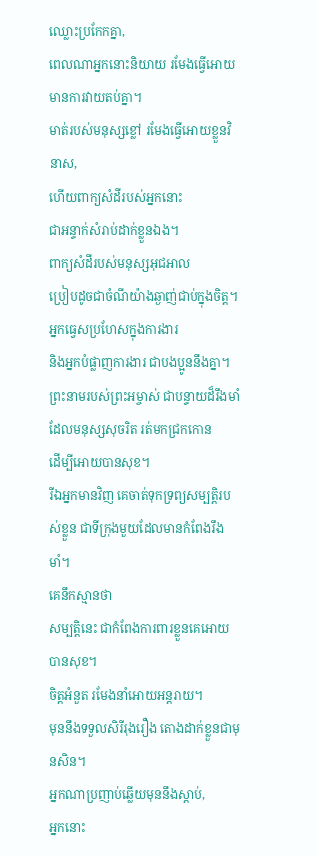ឈ្លោះប្រកែកគ្នា,
ពេលណាអ្នកនោះនិយាយ រមែងធ្វើអោយមានការវាយតប់គ្នា។
មាត់របស់មនុស្សខ្លៅ រមែងធ្វើអោយខ្លួនវិនាស,
ហើយពាក្យសំដីរបស់អ្នកនោះ
ជាអន្ទាក់សំរាប់ដាក់ខ្លួនឯង។
ពាក្យសំដីរបស់មនុស្សអុជអាល
ប្រៀបដូចជាចំណីយ៉ាងឆ្ងាញ់ជាប់ក្នុងចិត្ត។
អ្នកធ្វេសប្រហែសក្នុងការងារ
និងអ្នកបំផ្លាញការងារ ជាបងប្អូននឹងគ្នា។
ព្រះនាមរបស់ព្រះអម្ចាស់ ជាបន្ទាយដ៏រឹងមាំ
ដែលមនុស្សសុចរិត រត់មកជ្រកកោន
ដើម្បីអោយបានសុខ។
រីឯអ្នកមានវិញ គេចាត់ទុកទ្រព្យសម្បត្តិរបស់ខ្លួន ជាទីក្រុងមួយដែលមានកំពែងរឹងមាំ។
គេនឹកស្មានថា
សម្បត្តិនេះ ជាកំពែងការពារខ្លួនគេអោយបានសុខ។
ចិត្តអំនួត រមែងនាំអោយអន្តរាយ។
មុននឹងទទួលសិរីរុងរឿង តោងដាក់ខ្លួនជាមុនសិន។
អ្នកណាប្រញាប់ឆ្លើយមុននឹងស្ដាប់,
អ្នកនោះ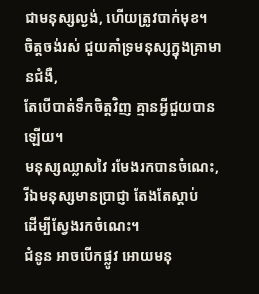ជាមនុស្សល្ងង់, ហើយត្រូវបាក់មុខ។
ចិត្តចង់រស់ ជួយគាំទ្រមនុស្សក្នុងគ្រាមានជំងឺ,
តែបើបាត់ទឹកចិត្តវិញ គ្មានអ្វីជួយបានឡើយ។
មនុស្សឈ្លាសវៃ រមែងរកបានចំណេះ,
រីឯមនុស្សមានប្រាជ្ញា តែងតែស្ដាប់
ដើម្បីស្វែងរកចំណេះ។
ជំនូន អាចបើកផ្លូវ អោយមនុ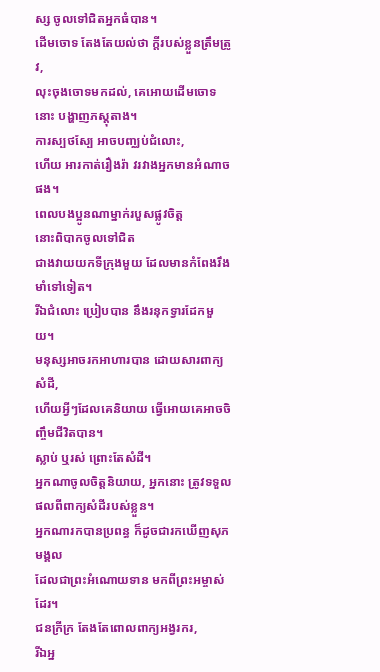ស្ស ចូលទៅជិតអ្នកធំបាន។
ដើមចោទ តែងតែយល់ថា ក្ដីរបស់ខ្លួនត្រឹមត្រូវ,
លុះចុងចោទមកដល់, គេអោយដើមចោទនោះ បង្ហាញភស្ដុតាង។
ការស្បថស្បែ អាចបញ្ឈប់ជំលោះ,
ហើយ អារកាត់រឿងរ៉ា វរវាងអ្នកមានអំណាចផង។
ពេលបងប្អូនណាម្នាក់របួសផ្លូវចិត្ត
នោះពិបាកចូលទៅជិត
ជាងវាយយកទីក្រុងមួយ ដែលមានកំពែងរឹងមាំទៅទៀត។
រីឯជំលោះ ប្រៀបបាន នឹងរនុកទ្វារដែកមួយ។
មនុស្សអាចរកអាហារបាន ដោយសារពាក្យសំដី,
ហើយអ្វីៗដែលគេនិយាយ ធ្វើអោយគេអាចចិញ្ចឹមជីវិតបាន។
ស្លាប់ ឬរស់ ព្រោះតែសំដី។
អ្នកណាចូលចិត្តនិយាយ, អ្នកនោះ ត្រូវទទួលផលពីពាក្យសំដីរបស់ខ្លួន។
អ្នកណារកបានប្រពន្ធ ក៏ដូចជារកឃើញសុភមង្គល
ដែលជាព្រះអំណោយទាន មកពីព្រះអម្ចាស់ដែរ។
ជនក្រីក្រ តែងតែពោលពាក្យអង្វរករ,
រីឯអ្ន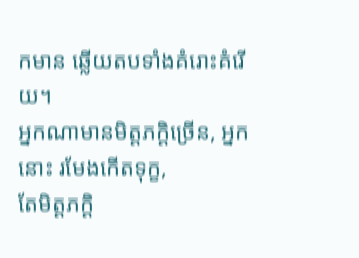កមាន ឆ្លើយតបទាំងគំរោះគំរើយ។
អ្នកណាមានមិត្តភក្ដិច្រើន, អ្នកនោះ រមែងកើតទុក្ខ,
តែមិត្តភក្ដិ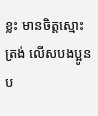ខ្លះ មានចិត្តស្មោះត្រង់ លើសបងប្អូនប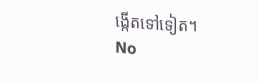ង្កើតទៅទៀត។
No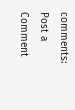comments:
Post a Comment